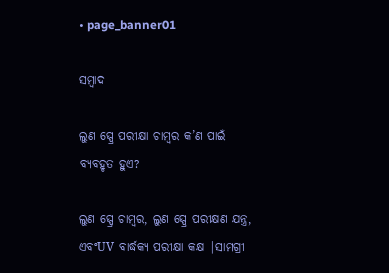• page_banner01

ସମ୍ବାଦ

ଲୁଣ ସ୍ପ୍ରେ ପରୀକ୍ଷା ଚାମ୍ବର କ’ଣ ପାଇଁ ବ୍ୟବହୃତ ହୁଏ?

ଲୁଣ ସ୍ପ୍ରେ ଚାମ୍ବର, ଲୁଣ ସ୍ପ୍ରେ ପରୀକ୍ଷଣ ଯନ୍ତ୍ର, ଏବଂUV ବାର୍ଦ୍ଧକ୍ୟ ପରୀକ୍ଷା କକ୍ଷ |ସାମଗ୍ରୀ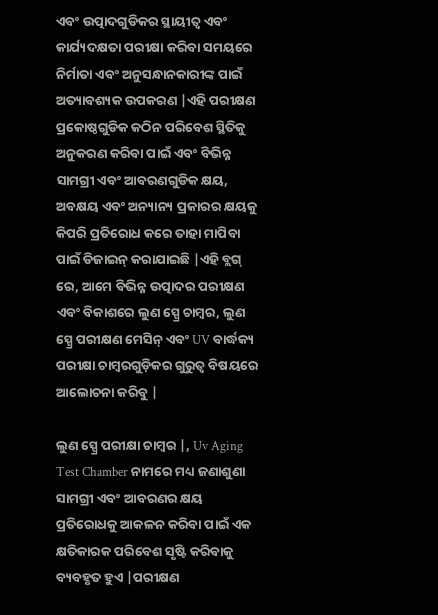ଏବଂ ଉତ୍ପାଦଗୁଡିକର ସ୍ଥାୟୀତ୍ୱ ଏବଂ କାର୍ଯ୍ୟଦକ୍ଷତା ପରୀକ୍ଷା କରିବା ସମୟରେ ନିର୍ମାତା ଏବଂ ଅନୁସନ୍ଧାନକାରୀଙ୍କ ପାଇଁ ଅତ୍ୟାବଶ୍ୟକ ଉପକରଣ |ଏହି ପରୀକ୍ଷଣ ପ୍ରକୋଷ୍ଠଗୁଡିକ କଠିନ ପରିବେଶ ସ୍ଥିତିକୁ ଅନୁକରଣ କରିବା ପାଇଁ ଏବଂ ବିଭିନ୍ନ ସାମଗ୍ରୀ ଏବଂ ଆବରଣଗୁଡିକ କ୍ଷୟ, ଅବକ୍ଷୟ ଏବଂ ଅନ୍ୟାନ୍ୟ ପ୍ରକାରର କ୍ଷୟକୁ କିପରି ପ୍ରତିରୋଧ କରେ ତାହା ମାପିବା ପାଇଁ ଡିଜାଇନ୍ କରାଯାଇଛି |ଏହି ବ୍ଲଗ୍ ରେ, ଆମେ ବିଭିନ୍ନ ଉତ୍ପାଦର ପରୀକ୍ଷଣ ଏବଂ ବିକାଶରେ ଲୁଣ ସ୍ପ୍ରେ ଚାମ୍ବର, ଲୁଣ ସ୍ପ୍ରେ ପରୀକ୍ଷଣ ମେସିନ୍ ଏବଂ UV ବାର୍ଦ୍ଧକ୍ୟ ପରୀକ୍ଷା ଚାମ୍ବରଗୁଡ଼ିକର ଗୁରୁତ୍ୱ ବିଷୟରେ ଆଲୋଚନା କରିବୁ |

ଲୁଣ ସ୍ପ୍ରେ ପରୀକ୍ଷା ଚାମ୍ବର |, Uv Aging Test Chamber ନାମରେ ମଧ୍ୟ ଜଣାଶୁଣା ସାମଗ୍ରୀ ଏବଂ ଆବରଣର କ୍ଷୟ ପ୍ରତିରୋଧକୁ ଆକଳନ କରିବା ପାଇଁ ଏକ କ୍ଷତିକାରକ ପରିବେଶ ସୃଷ୍ଟି କରିବାକୁ ବ୍ୟବହୃତ ହୁଏ |ପରୀକ୍ଷଣ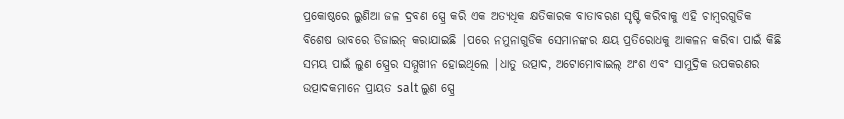ପ୍ରକୋଷ୍ଠରେ ଲୁଣିଆ ଜଳ ଦ୍ରବଣ ସ୍ପ୍ରେ କରି ଏକ ଅତ୍ୟଧିକ କ୍ଷତିକାରକ ବାତାବରଣ ସୃଷ୍ଟି କରିବାକୁ ଏହି ଚାମ୍ବରଗୁଡିକ ବିଶେଷ ଭାବରେ ଡିଜାଇନ୍ କରାଯାଇଛି |ପରେ ନମୁନାଗୁଡିକ ସେମାନଙ୍କର କ୍ଷୟ ପ୍ରତିରୋଧକୁ ଆକଳନ କରିବା ପାଇଁ କିଛି ସମୟ ପାଇଁ ଲୁଣ ସ୍ପ୍ରେର ସମ୍ମୁଖୀନ ହୋଇଥିଲେ |ଧାତୁ ଉତ୍ପାଦ, ଅଟୋମୋବାଇଲ୍ ଅଂଶ ଏବଂ ସାମୁଦ୍ରିକ ଉପକରଣର ଉତ୍ପାଦକମାନେ ପ୍ରାୟତ salt ଲୁଣ ସ୍ପ୍ରେ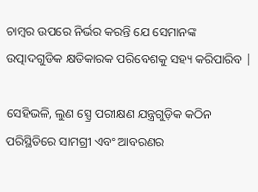ଚାମ୍ବର ଉପରେ ନିର୍ଭର କରନ୍ତି ଯେ ସେମାନଙ୍କ ଉତ୍ପାଦଗୁଡିକ କ୍ଷତିକାରକ ପରିବେଶକୁ ସହ୍ୟ କରିପାରିବ |

ସେହିଭଳି, ଲୁଣ ସ୍ପ୍ରେ ପରୀକ୍ଷଣ ଯନ୍ତ୍ରଗୁଡ଼ିକ କଠିନ ପରିସ୍ଥିତିରେ ସାମଗ୍ରୀ ଏବଂ ଆବରଣର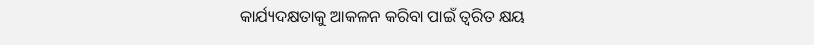କାର୍ଯ୍ୟଦକ୍ଷତାକୁ ଆକଳନ କରିବା ପାଇଁ ତ୍ୱରିତ କ୍ଷୟ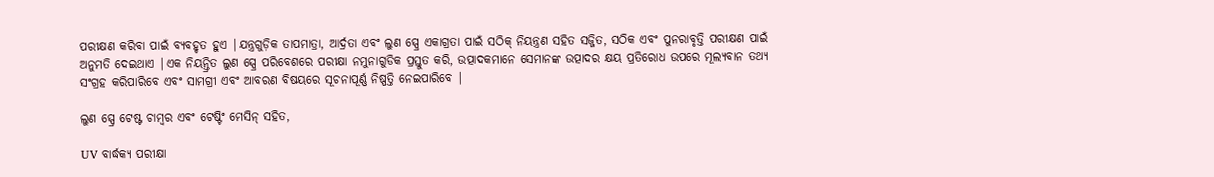ପରୀକ୍ଷଣ କରିବା ପାଇଁ ବ୍ୟବହୃତ ହୁଏ |ଯନ୍ତ୍ରଗୁଡ଼ିକ ତାପମାତ୍ରା, ଆର୍ଦ୍ରତା ଏବଂ ଲୁଣ ସ୍ପ୍ରେ ଏକାଗ୍ରତା ପାଇଁ ସଠିକ୍ ନିୟନ୍ତ୍ରଣ ସହିତ ସଜ୍ଜିତ, ସଠିକ ଏବଂ ପୁନରାବୃତ୍ତି ପରୀକ୍ଷଣ ପାଇଁ ଅନୁମତି ଦେଇଥାଏ |ଏକ ନିୟନ୍ତ୍ରିତ ଲୁଣ ସ୍ପ୍ରେ ପରିବେଶରେ ପରୀକ୍ଷା ନମୁନାଗୁଡିକ ପ୍ରସ୍ତୁତ କରି, ଉତ୍ପାଦକମାନେ ସେମାନଙ୍କ ଉତ୍ପାଦର କ୍ଷୟ ପ୍ରତିରୋଧ ଉପରେ ମୂଲ୍ୟବାନ ତଥ୍ୟ ସଂଗ୍ରହ କରିପାରିବେ ଏବଂ ସାମଗ୍ରୀ ଏବଂ ଆବରଣ ବିଷୟରେ ସୂଚନାପୂର୍ଣ୍ଣ ନିଷ୍ପତ୍ତି ନେଇପାରିବେ |

ଲୁଣ ସ୍ପ୍ରେ ଟେଷ୍ଟ ଚାମ୍ବର ଏବଂ ଟେଷ୍ଟିଂ ମେସିନ୍ ସହିତ,

UV ବାର୍ଦ୍ଧକ୍ୟ ପରୀକ୍ଷା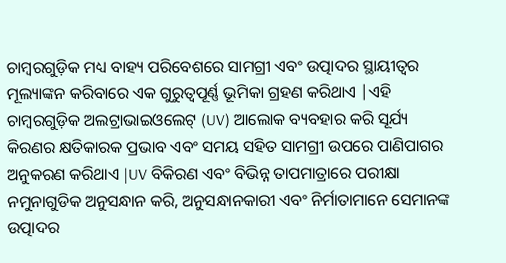ଚାମ୍ବରଗୁଡ଼ିକ ମଧ୍ୟ ବାହ୍ୟ ପରିବେଶରେ ସାମଗ୍ରୀ ଏବଂ ଉତ୍ପାଦର ସ୍ଥାୟୀତ୍ୱର ମୂଲ୍ୟାଙ୍କନ କରିବାରେ ଏକ ଗୁରୁତ୍ୱପୂର୍ଣ୍ଣ ଭୂମିକା ଗ୍ରହଣ କରିଥାଏ |ଏହି ଚାମ୍ବରଗୁଡ଼ିକ ଅଲଟ୍ରାଭାଇଓଲେଟ୍ (UV) ଆଲୋକ ବ୍ୟବହାର କରି ସୂର୍ଯ୍ୟ କିରଣର କ୍ଷତିକାରକ ପ୍ରଭାବ ଏବଂ ସମୟ ସହିତ ସାମଗ୍ରୀ ଉପରେ ପାଣିପାଗର ଅନୁକରଣ କରିଥାଏ |UV ବିକିରଣ ଏବଂ ବିଭିନ୍ନ ତାପମାତ୍ରାରେ ପରୀକ୍ଷା ନମୁନାଗୁଡିକ ଅନୁସନ୍ଧାନ କରି, ଅନୁସନ୍ଧାନକାରୀ ଏବଂ ନିର୍ମାତାମାନେ ସେମାନଙ୍କ ଉତ୍ପାଦର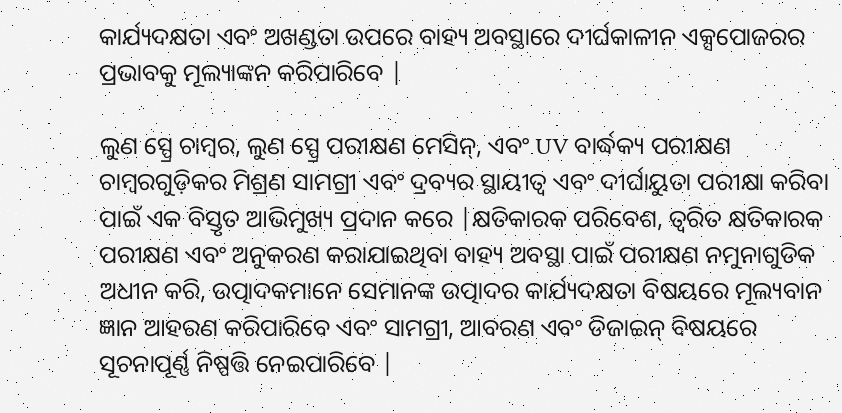କାର୍ଯ୍ୟଦକ୍ଷତା ଏବଂ ଅଖଣ୍ଡତା ଉପରେ ବାହ୍ୟ ଅବସ୍ଥାରେ ଦୀର୍ଘକାଳୀନ ଏକ୍ସପୋଜରର ପ୍ରଭାବକୁ ମୂଲ୍ୟାଙ୍କନ କରିପାରିବେ |

ଲୁଣ ସ୍ପ୍ରେ ଚାମ୍ବର, ଲୁଣ ସ୍ପ୍ରେ ପରୀକ୍ଷଣ ମେସିନ୍, ଏବଂ UV ବାର୍ଦ୍ଧକ୍ୟ ପରୀକ୍ଷଣ ଚାମ୍ବରଗୁଡ଼ିକର ମିଶ୍ରଣ ସାମଗ୍ରୀ ଏବଂ ଦ୍ରବ୍ୟର ସ୍ଥାୟୀତ୍ୱ ଏବଂ ଦୀର୍ଘାୟୁତା ପରୀକ୍ଷା କରିବା ପାଇଁ ଏକ ବିସ୍ତୃତ ଆଭିମୁଖ୍ୟ ପ୍ରଦାନ କରେ |କ୍ଷତିକାରକ ପରିବେଶ, ତ୍ୱରିତ କ୍ଷତିକାରକ ପରୀକ୍ଷଣ ଏବଂ ଅନୁକରଣ କରାଯାଇଥିବା ବାହ୍ୟ ଅବସ୍ଥା ପାଇଁ ପରୀକ୍ଷଣ ନମୁନାଗୁଡିକ ଅଧୀନ କରି, ଉତ୍ପାଦକମାନେ ସେମାନଙ୍କ ଉତ୍ପାଦର କାର୍ଯ୍ୟଦକ୍ଷତା ବିଷୟରେ ମୂଲ୍ୟବାନ ଜ୍ଞାନ ଆହରଣ କରିପାରିବେ ଏବଂ ସାମଗ୍ରୀ, ଆବରଣ ଏବଂ ଡିଜାଇନ୍ ବିଷୟରେ ସୂଚନାପୂର୍ଣ୍ଣ ନିଷ୍ପତ୍ତି ନେଇପାରିବେ |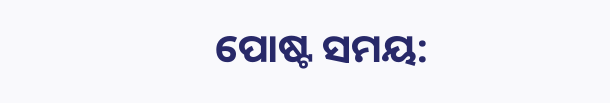ପୋଷ୍ଟ ସମୟ: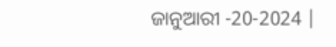ଜାନୁଆରୀ -20-2024 |